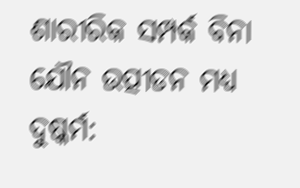ଶାରୀରିକ ସମ୍ପର୍କ ବିନା ଯୌନ ଉତ୍ପୀଡନ ମଧ୍ୟ ଦୁଷ୍କର୍ମ: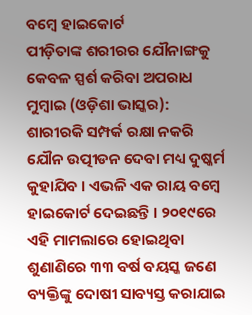ବମ୍ବେ ହାଇକୋର୍ଟ
ପୀଡ଼ିତାଙ୍କ ଶରୀରର ଯୌନାଙ୍ଗକୁ କେବଳ ସ୍ପର୍ଶ କରିବା ଅପରାଧ
ମୁମ୍ବାଇ (ଓଡ଼ିଶା ଭାସ୍କର): ଶାରୀରକି ସମ୍ପର୍କ ରକ୍ଷା ନକରି ଯୌନ ଉତ୍ପୀଡନ ଦେବା ମଧ୍ୟ ଦୁଷ୍କର୍ମ କୁହାଯିବ । ଏଭଳି ଏକ ରାୟ ବମ୍ବେ ହାଇକୋର୍ଟ ଦେଇଛନ୍ତି । ୨୦୧୯ରେ ଏହି ମାମଲାରେ ହୋଇଥିବା ଶୁଣାଣିରେ ୩୩ ବର୍ଷ ବୟସ୍କ ଜଣେ ବ୍ୟକ୍ତିଙ୍କୁ ଦୋଷୀ ସାବ୍ୟସ୍ତ କରାଯାଇ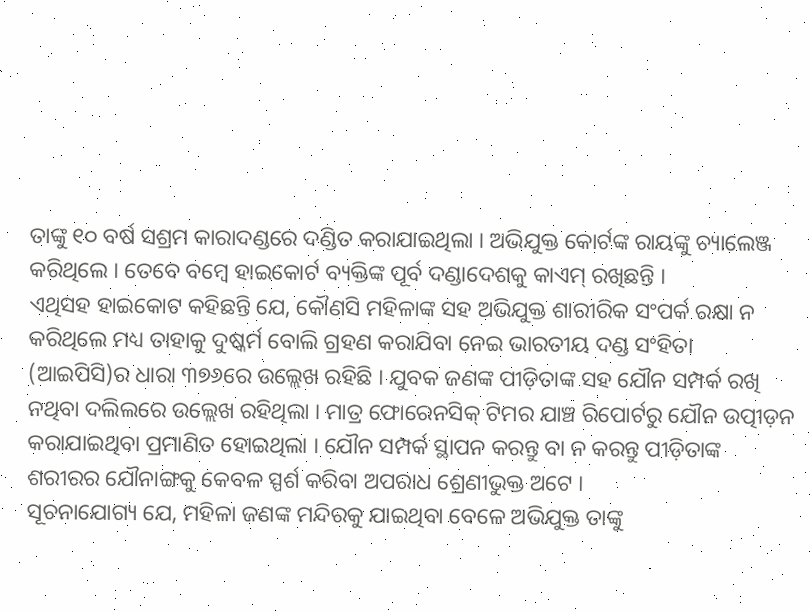ତାଙ୍କୁ ୧୦ ବର୍ଷ ସଶ୍ରମ କାରାଦଣ୍ଡରେ ଦଣ୍ଡିତ କରାଯାଇଥିଲା । ଅଭିଯୁକ୍ତ କୋର୍ଟଙ୍କ ରାୟଙ୍କୁ ଚ୍ୟାଲେଞ୍ଜ କରିଥିଲେ । ତେବେ ବମ୍ବେ ହାଇକୋର୍ଟ ବ୍ୟକ୍ତିଙ୍କ ପୂର୍ବ ଦଣ୍ଡାଦେଶକୁ କାଏମ୍ ରଖିଛନ୍ତି ।
ଏଥିସହ ହାଇକୋଟ କହିଛନ୍ତି ଯେ, କୌଣସି ମହିଳାଙ୍କ ସହ ଅଭିଯୁକ୍ତ ଶାରୀରିକ ସଂପର୍କ ରକ୍ଷା ନ କରିଥିଲେ ମଧ୍ୟ ତାହାକୁ ଦୁଷ୍କର୍ମ ବୋଲି ଗ୍ରହଣ କରାଯିବା ନେଇ ଭାରତୀୟ ଦଣ୍ଡ ସଂହିତା (ଆଇପିସି)ର ଧାରା ୩୭୬ରେ ଉଲ୍ଲେଖ ରହିଛି । ଯୁବକ ଜଣଙ୍କ ପୀଡ଼ିତାଙ୍କ ସହ ଯୌନ ସମ୍ପର୍କ ରଖି ନଥିବା ଦଲିଲରେ ଉଲ୍ଲେଖ ରହିଥିଲା । ମାତ୍ର ଫୋରେନସିକ୍ ଟିମର ଯାଞ୍ଚ ରିପୋର୍ଟରୁ ଯୌନ ଉତ୍ପୀଡ଼ନ କରାଯାଇଥିବା ପ୍ରମାଣିତ ହୋଇଥିଲା । ଯୌନ ସମ୍ପର୍କ ସ୍ଥାପନ କରନ୍ତୁ ବା ନ କରନ୍ତୁ ପୀଡ଼ିତାଙ୍କ ଶରୀରର ଯୌନାଙ୍ଗକୁ କେବଳ ସ୍ପର୍ଶ କରିବା ଅପରାଧ ଶ୍ରେଣୀଭୁକ୍ତ ଅଟେ ।
ସୂଚନାଯୋଗ୍ୟ ଯେ, ମହିଳା ଜଣଙ୍କ ମନ୍ଦିରକୁ ଯାଇଥିବା ବେଳେ ଅଭିଯୁକ୍ତ ତାଙ୍କୁ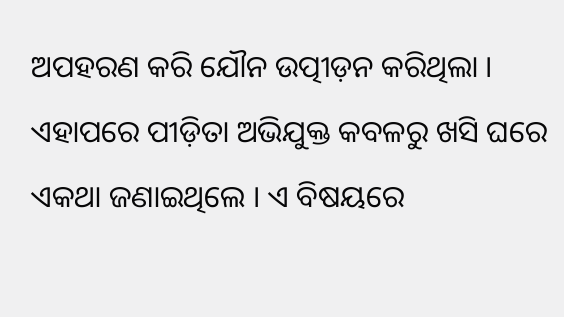ଅପହରଣ କରି ଯୌନ ଉତ୍ପୀଡ଼ନ କରିଥିଲା । ଏହାପରେ ପୀଡ଼ିତା ଅଭିଯୁକ୍ତ କବଳରୁ ଖସି ଘରେ ଏକଥା ଜଣାଇଥିଲେ । ଏ ବିଷୟରେ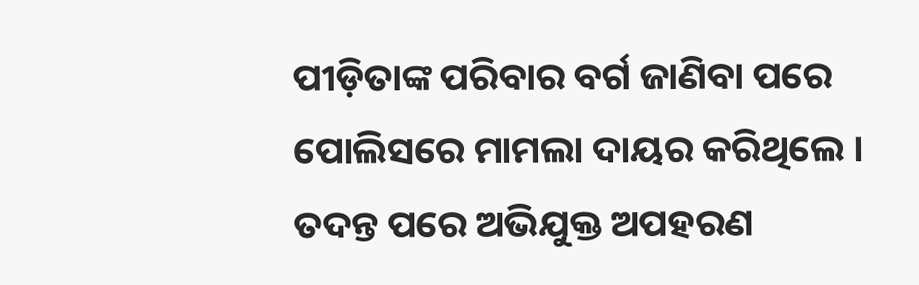ପୀଡ଼ିତାଙ୍କ ପରିବାର ବର୍ଗ ଜାଣିବା ପରେ ପୋଲିସରେ ମାମଲା ଦାୟର କରିଥିଲେ । ତଦନ୍ତ ପରେ ଅଭିଯୁକ୍ତ ଅପହରଣ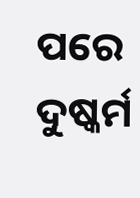ପରେ ଦୁଷ୍କର୍ମ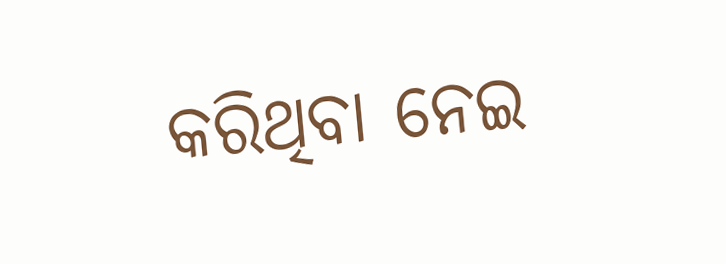କରିଥିବା ନେଇ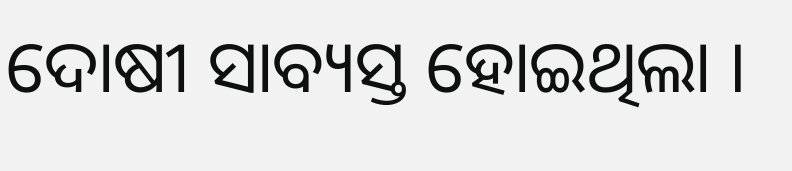ଦୋଷୀ ସାବ୍ୟସ୍ତ ହୋଇଥିଲା ।